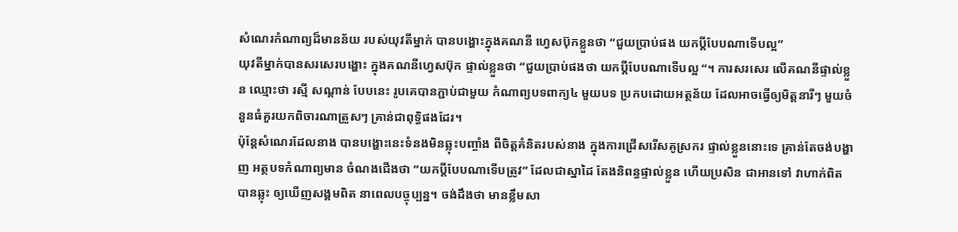សំណេរកំណាព្យដ៏មានន័យ របស់យុវតីម្នាក់ បានបង្ហោះក្នុងគណនី ហ្វេសប៊ុកខ្លួនថា “ជួយប្រាប់ផង យកប្តីបែបណាទើបល្អ”
យុវតីម្នាក់បានសរសេរបង្ហោះ ក្នុងគណនីហ្វេសប៊ុក ផ្ទាល់ខ្លួនថា “ជួយប្រាប់ផងថា យកប្តីបែបណាទើបល្អ “។ ការសរសេរ លើគណនីផ្ទាល់ខ្លួន ឈ្មោះថា រស្មី សណ្តាន់ បែបនេះ រូបគេបានភ្ជាប់ជាមួយ កំណាព្យបទពាក្យ៤ មួយបទ ប្រកបដោយអត្ថន័យ ដែលអាចធ្វើឲ្យមិត្តនារីៗ មួយចំនួនធំគួរយកពិចារណាត្រួសៗ គ្រាន់ជាពុទ្ធិផងដែរ។
ប៉ុន្តែសំណេរដែលនាង បានបង្ហោះនេះទំនងមិនឆ្លុះបញ្ចាំង ពីចិត្តគំនិតរបស់នាង ក្នុងការជ្រើសរើសគូស្រករ ផ្ទាល់ខ្លួននោះទេ គ្រាន់តែចង់បង្ហាញ អត្ថបទកំណាព្យមាន ចំណងជើងថា ”យកប្តីបែបណាទើបត្រូវ” ដែលជាស្នាដៃ តែងនិពន្ធផ្ទាល់ខ្លួន ហើយប្រសិន ជាអានទៅ វាហាក់ពិតបានឆ្លុះ ឲ្យឃើញសង្គមពិត នាពេលបច្ចុប្បន្ន។ ចង់ដឹងថា មានខ្លឹមសា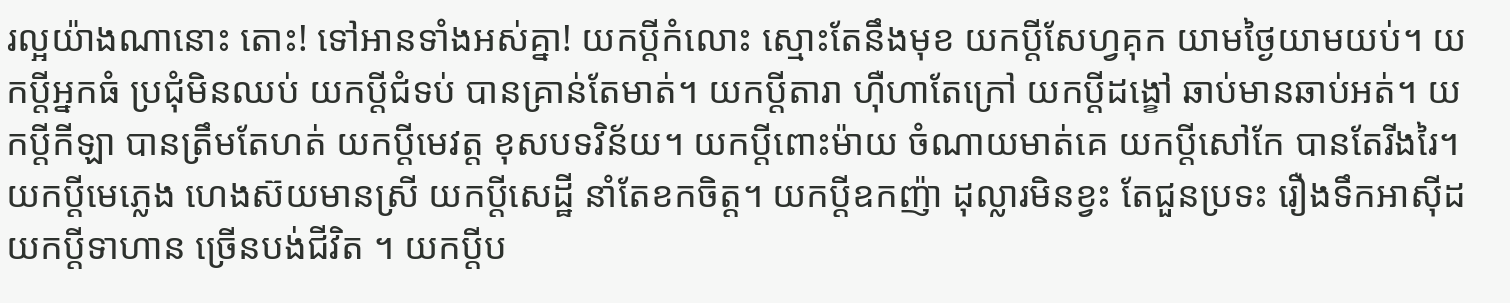រល្អយ៉ាងណានោះ តោះ! ទៅអានទាំងអស់គ្នា! យកប្តីកំលោះ ស្មោះតែនឹងមុខ យកប្តីសែហ្វគុក យាមថ្ងៃយាមយប់។ យកប្តីអ្នកធំ ប្រជុំមិនឈប់ យកប្តីជំទប់ បានគ្រាន់តែមាត់។ យកប្តីតារា ហ៊ឺហាតែក្រៅ យកប្តីដង្ខៅ ឆាប់មានឆាប់អត់។ យកប្តីកីឡា បានត្រឹមតែហត់ យកប្តីមេវត្ត ខុសបទវិន័យ។ យកប្តីពោះម៉ាយ ចំណាយមាត់គេ យកប្តីសៅកែ បានតែរីងរៃ។ យកប្តីមេភ្លេង ហេងស៊យមានស្រី យកប្តីសេដ្ឋី នាំតែខកចិត្ត។ យកប្តីឧកញ៉ា ដុល្លារមិនខ្វះ តែជួនប្រទះ រឿងទឹកអាស៊ីដ យកប្តីទាហាន ច្រើនបង់ជីវិត ។ យកប្តីប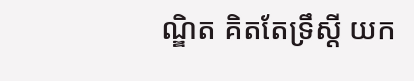ណ្ឌិត គិតតែទ្រឹស្ដី យក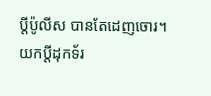ប្តីប៉ូលីស បានតែដេញចោរ។ យកប្តីដុកទ័រ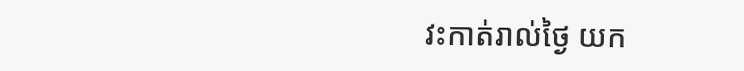វះកាត់រាល់ថ្ងៃ យក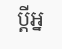ប្តីអ្ន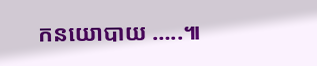កនយោបាយ …..៕